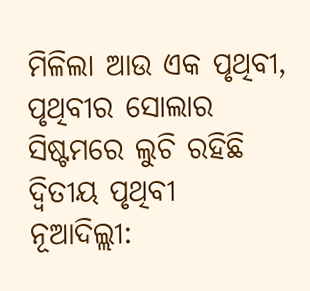ମିଳିଲା ଆଉ ଏକ ପୃଥିବୀ, ପୃଥିବୀର ସୋଲାର ସିଷ୍ଟମରେ ଲୁଚି ରହିଛି ଦ୍ୱିତୀୟ ପୃଥିବୀ
ନୂଆଦିଲ୍ଲୀ: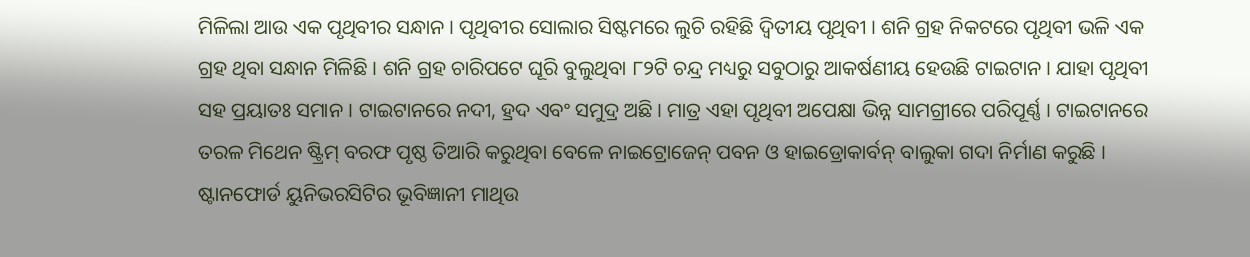ମିଳିଲା ଆଉ ଏକ ପୃଥିବୀର ସନ୍ଧାନ । ପୃଥିବୀର ସୋଲାର ସିଷ୍ଟମରେ ଲୁଚି ରହିଛି ଦ୍ୱିତୀୟ ପୃଥିବୀ । ଶନି ଗ୍ରହ ନିକଟରେ ପୃଥିବୀ ଭଳି ଏକ ଗ୍ରହ ଥିବା ସନ୍ଧାନ ମିଳିଛି । ଶନି ଗ୍ରହ ଚାରିପଟେ ଘୂରି ବୁଲୁଥିବା ୮୨ଟି ଚନ୍ଦ୍ର ମଧ୍ୟରୁ ସବୁଠାରୁ ଆକର୍ଷଣୀୟ ହେଉଛି ଟାଇଟାନ । ଯାହା ପୃଥିବୀ ସହ ପ୍ରୟାତଃ ସମାନ । ଟାଇଟାନରେ ନଦୀ, ହ୍ରଦ ଏବଂ ସମୁଦ୍ର ଅଛି । ମାତ୍ର ଏହା ପୃଥିବୀ ଅପେକ୍ଷା ଭିନ୍ନ ସାମଗ୍ରୀରେ ପରିପୂର୍ଣ୍ଣ । ଟାଇଟାନରେ ତରଳ ମିଥେନ ଷ୍ଟ୍ରିମ୍ ବରଫ ପୃଷ୍ଠ ତିଆରି କରୁଥିବା ବେଳେ ନାଇଟ୍ରୋଜେନ୍ ପବନ ଓ ହାଇଡ୍ରୋକାର୍ବନ୍ ବାଲୁକା ଗଦା ନିର୍ମାଣ କରୁଛି । ଷ୍ଟାନଫୋର୍ଡ ୟୁନିଭରସିଟିର ଭୂବିଜ୍ଞାନୀ ମାଥିଉ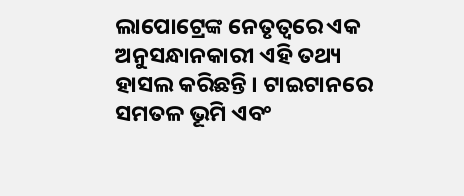ଲାପୋଟ୍ରେଙ୍କ ନେତୃତ୍ୱରେ ଏକ ଅନୁସନ୍ଧାନକାରୀ ଏହି ତଥ୍ୟ ହାସଲ କରିଛନ୍ତି । ଟାଇଟାନରେ ସମତଳ ଭୂମି ଏବଂ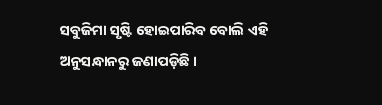ସବୁଜିମା ସୃଷ୍ଟି ହୋଇପାରିବ ବୋଲି ଏହି ଅନୁସନ୍ଧାନରୁ ଜଣାପଡ଼ିଛି ।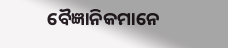ବୈଜ୍ଞାନିକମାନେ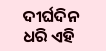ଦୀର୍ଘଦିନ ଧରି ଏହି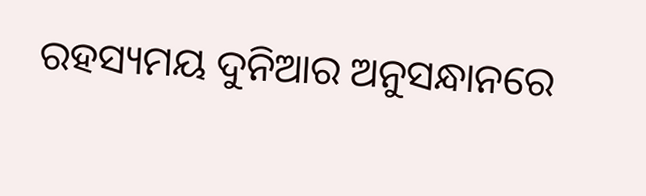ରହସ୍ୟମୟ ଦୁନିଆର ଅନୁସନ୍ଧାନରେ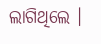ଲାଗିଥିଲେ ।